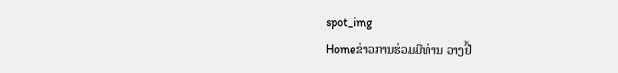spot_img
Homeຂ່າວການຮ່ວມມືທ່ານ ວາງຢີ້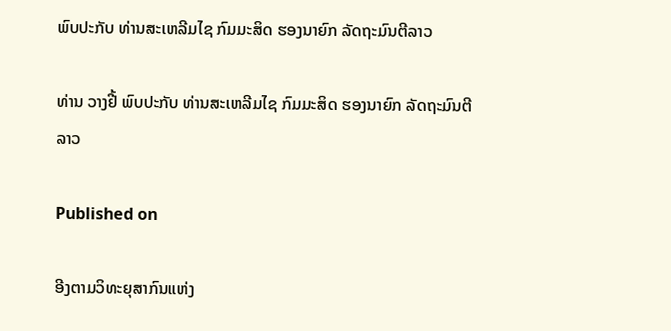ພົບປະກັບ ທ່ານສະເຫລີມໄຊ ກົມມະສິດ ຮອງນາຍົກ ລັດຖະມົນຕີລາວ

ທ່ານ ວາງຢີ້ ພົບປະກັບ ທ່ານສະເຫລີມໄຊ ກົມມະສິດ ຮອງນາຍົກ ລັດຖະມົນຕີລາວ

Published on

ອີງຕາມວິທະຍຸສາກົນແຫ່ງ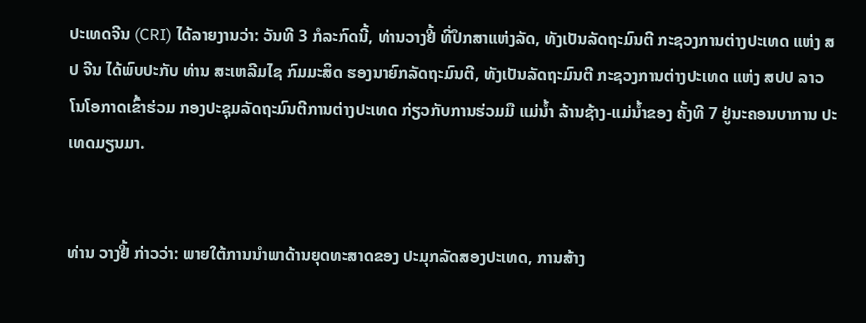ປະເທດຈີນ (CRI) ໄດ້ລາຍງານວ່າ: ວັນທີ 3 ກໍລະກົດນີ້, ທ່ານວາງຢີ້ ທີ່ປຶກສາແຫ່ງລັດ, ທັງເປັນລັດຖະມົນຕີ ກະຊວງການຕ່າງປະເທດ ແຫ່ງ ສປ ຈີນ ໄດ້ພົບປະກັບ ທ່ານ ສະເຫລີມໄຊ ກົມມະສິດ ຮອງນາຍົກລັດຖະມົນຕີ, ທັງເປັນລັດຖະມົນຕີ ກະຊວງການຕ່າງປະເທດ ແຫ່ງ ສປປ ລາວ ໂນໂອກາດເຂົ້າຮ່ວມ ກອງປະຊຸມລັດຖະມົນຕີການຕ່າງປະເທດ ກ່ຽວກັບການຮ່ວມມື ແມ່ນ້ຳ ລ້ານຊ້າງ-ແມ່ນ້ຳຂອງ ຄັ້ງທີ 7 ຢູ່ນະຄອນບາການ ປະເທດມຽນມາ.


ທ່ານ ວາງຢີ້ ກ່າວວ່າ: ພາຍໃຕ້ການນຳພາດ້ານຍຸດທະສາດຂອງ ປະມຸກລັດສອງປະເທດ, ການສ້າງ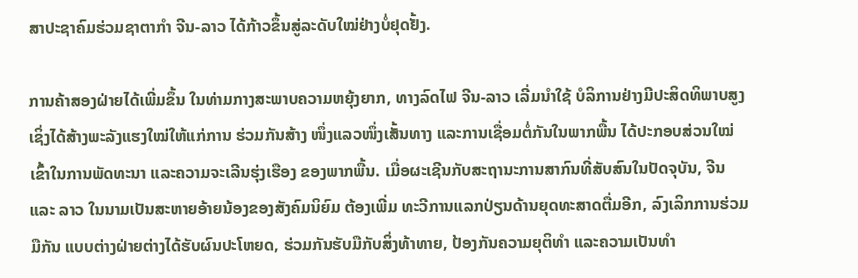ສາປະຊາຄົມຮ່ວມຊາຕາກຳ ຈີນ-ລາວ ໄດ້ກ້າວຂຶ້ນສູ່ລະດັບໃໝ່ຢ່າງບໍ່ຢຸດຢັ້ງ.

ການຄ້າສອງຝ່າຍໄດ້ເພີ່ມຂຶ້ນ ໃນທ່າມກາງສະພາບຄວາມຫຍຸ້ງຍາກ, ທາງລົດໄຟ ຈີນ-ລາວ ເລີ່ມນຳໃຊ້ ບໍລິການຢ່າງມີປະສິດທິພາບສູງ ເຊິ່ງໄດ້ສ້າງພະລັງແຮງໃໝ່ໃຫ້ແກ່ການ ຮ່ວມກັນສ້າງ ໜຶ່ງແລວໜຶ່ງເສັ້ນທາງ ແລະການເຊື່ອມຕໍ່ກັນໃນພາກພື້ນ ໄດ້ປະກອບສ່ວນໃໝ່ເຂົ້າໃນການພັດທະນາ ແລະຄວາມຈະເລີນຮຸ່ງເຮືອງ ຂອງພາກພື້ນ. ເມື່ອຜະເຊີນກັບສະຖານະການສາກົນທີ່ສັບສົນໃນປັດຈຸບັນ, ຈີນ ແລະ ລາວ ໃນນາມເປັນສະຫາຍອ້າຍນ້ອງຂອງສັງຄົມນິຍົມ ຕ້ອງເພີ່ມ ທະວີການແລກປ່ຽນດ້ານຍຸດທະສາດຕື່ມອີກ, ລົງເລິກການຮ່ວມມືກັນ ແບບຕ່າງຝ່າຍຕ່າງໄດ້ຮັບຜົນປະໂຫຍດ, ຮ່ວມກັນຮັບມືກັບສິ່ງທ້າທາຍ, ປ້ອງກັນຄວາມຍຸຕິທຳ ແລະຄວາມເປັນທຳ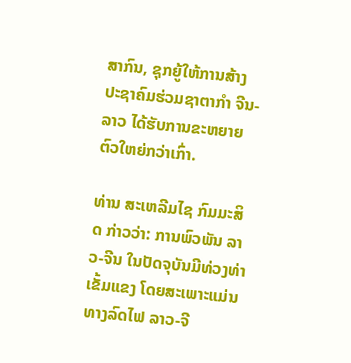ສາກົນ, ຊຸກຍູ້ໃຫ້ການສ້າງ ປະຊາຄົມຮ່ວມຊາຕາກຳ ຈີນ-ລາວ ໄດ້ຮັບການຂະຫຍາຍຕົວໃຫຍ່ກວ່າເກົ່າ.

ທ່ານ ສະເຫລີມໄຊ ກົມມະສິດ ກ່າວວ່າ: ການພົວພັນ ລາວ-ຈີນ ໃນປັດຈຸບັນມີທ່ວງທ່າເຂັ້ມແຂງ ໂດຍສະເພາະແມ່ນທາງລົດໄຟ ລາວ-ຈີ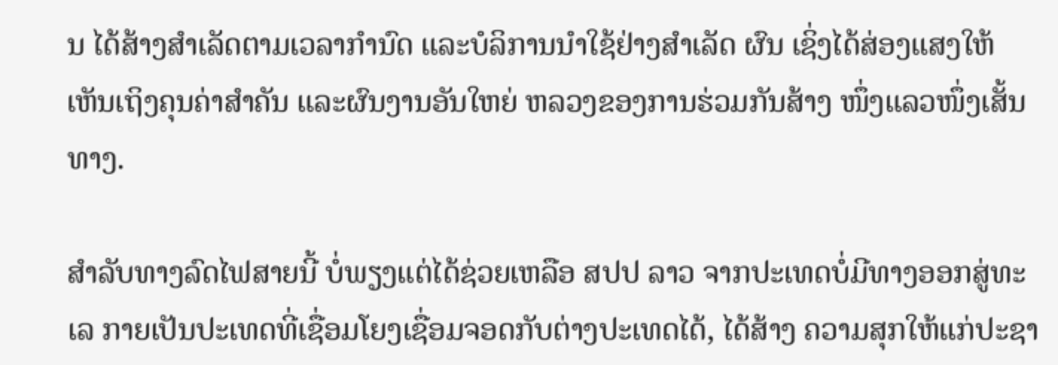ນ ໄດ້ສ້າງສຳເລັດຕາມເວລາກຳນົດ ແລະບໍລິການນຳໃຊ້ຢ່າງສຳເລັດ ຜົນ ເຊິ່ງໄດ້ສ່ອງແສງໃຫ້ເຫັນເຖິງຄຸນຄ່າສຳຄັນ ແລະຜົນງານອັນໃຫຍ່ ຫລວງຂອງການຮ່ວມກັນສ້າງ ໜຶ່ງແລວໜຶ່ງເສັ້ນທາງ.

ສຳລັບທາງລົດໄຟສາຍນີ້ ບໍ່ພຽງແຕ່ໄດ້ຊ່ວຍເຫລືອ ສປປ ລາວ ຈາກປະເທດບໍ່ມີທາງອອກສູ່ທະເລ ກາຍເປັນປະເທດທີ່ເຊື່ອມໂຍງເຊື່ອມຈອດກັບຕ່າງປະເທດໄດ້, ໄດ້ສ້າງ ຄວາມສຸກໃຫ້ແກ່ປະຊາ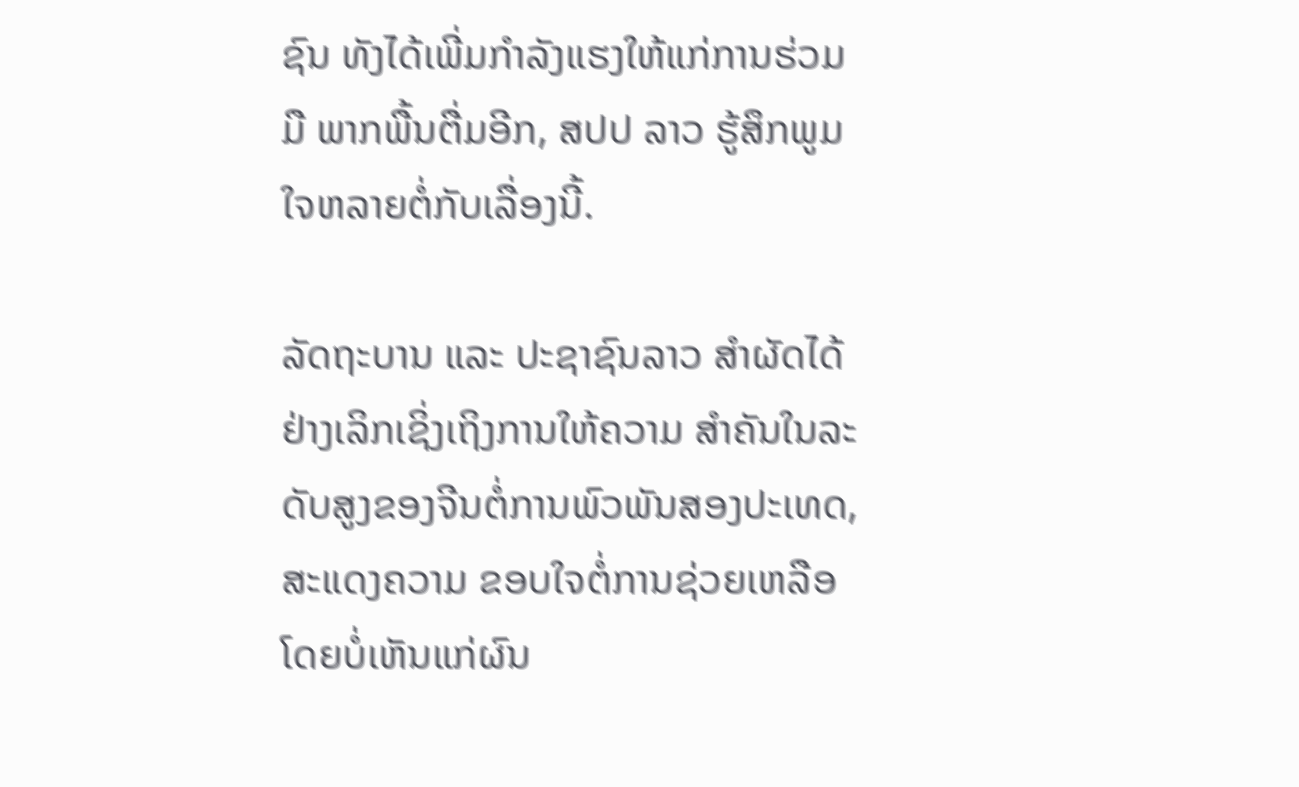ຊົນ ທັງໄດ້ເພີ່ມກໍາລັງແຮງໃຫ້ແກ່ການຮ່ວມມື ພາກພື້ນຕື່ມອີກ, ສປປ ລາວ ຮູ້ສຶກພູມໃຈຫລາຍຕໍ່ກັບເລື່ອງນີ້.

ລັດຖະບານ ແລະ ປະຊາຊົນລາວ ສຳຜັດໄດ້ຢ່າງເລິກເຊິ່ງເຖິງການໃຫ້ຄວາມ ສຳຄັນໃນລະດັບສູງຂອງຈີນຕໍ່ການພົວພັນສອງປະເທດ, ສະແດງຄວາມ ຂອບໃຈຕໍ່ການຊ່ວຍເຫລືອໂດຍບໍ່ເຫັນແກ່ຜົນ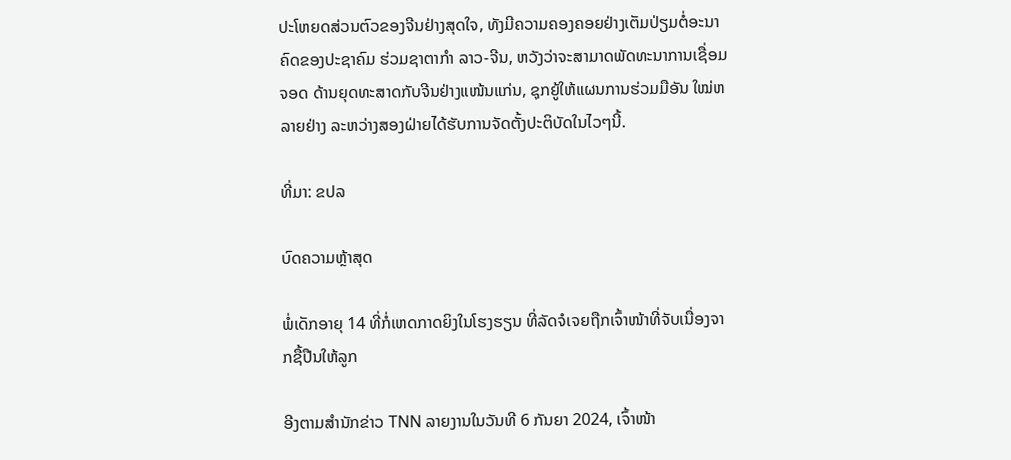ປະໂຫຍດສ່ວນຕົວຂອງຈີນຢ່າງສຸດໃຈ, ທັງມີຄວາມຄອງຄອຍຢ່າງເຕັມປ່ຽມຕໍ່ອະນາຄົດຂອງປະຊາຄົມ ຮ່ວມຊາຕາກຳ ລາວ-ຈີນ, ຫວັງວ່າຈະສາມາດພັດທະນາການເຊື່ອມຈອດ ດ້ານຍຸດທະສາດກັບຈີນຢ່າງແໜ້ນແກ່ນ, ຊຸກຍູ້ໃຫ້ແຜນການຮ່ວມມືອັນ ໃໝ່ຫລາຍຢ່າງ ລະຫວ່າງສອງຝ່າຍໄດ້ຮັບການຈັດຕັ້ງປະຕິບັດໃນໄວໆນີ້.

ທີ່ມາ: ຂປລ

ບົດຄວາມຫຼ້າສຸດ

ພໍ່ເດັກອາຍຸ 14 ທີ່ກໍ່ເຫດກາດຍິງໃນໂຮງຮຽນ ທີ່ລັດຈໍເຈຍຖືກເຈົ້າໜ້າທີ່ຈັບເນື່ອງຈາກຊື້ປືນໃຫ້ລູກ

ອີງຕາມສຳນັກຂ່າວ TNN ລາຍງານໃນວັນທີ 6 ກັນຍາ 2024, ເຈົ້າໜ້າ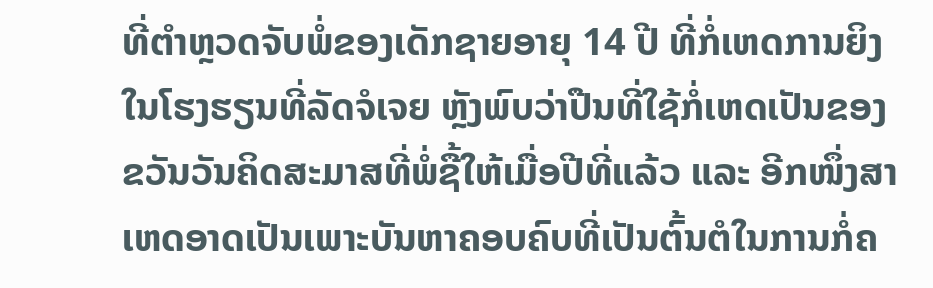ທີ່ຕຳຫຼວດຈັບພໍ່ຂອງເດັກຊາຍອາຍຸ 14 ປີ ທີ່ກໍ່ເຫດການຍິງໃນໂຮງຮຽນທີ່ລັດຈໍເຈຍ ຫຼັງພົບວ່າປືນທີ່ໃຊ້ກໍ່ເຫດເປັນຂອງຂວັນວັນຄິດສະມາສທີ່ພໍ່ຊື້ໃຫ້ເມື່ອປີທີ່ແລ້ວ ແລະ ອີກໜຶ່ງສາເຫດອາດເປັນເພາະບັນຫາຄອບຄົບທີ່ເປັນຕົ້ນຕໍໃນການກໍ່ຄ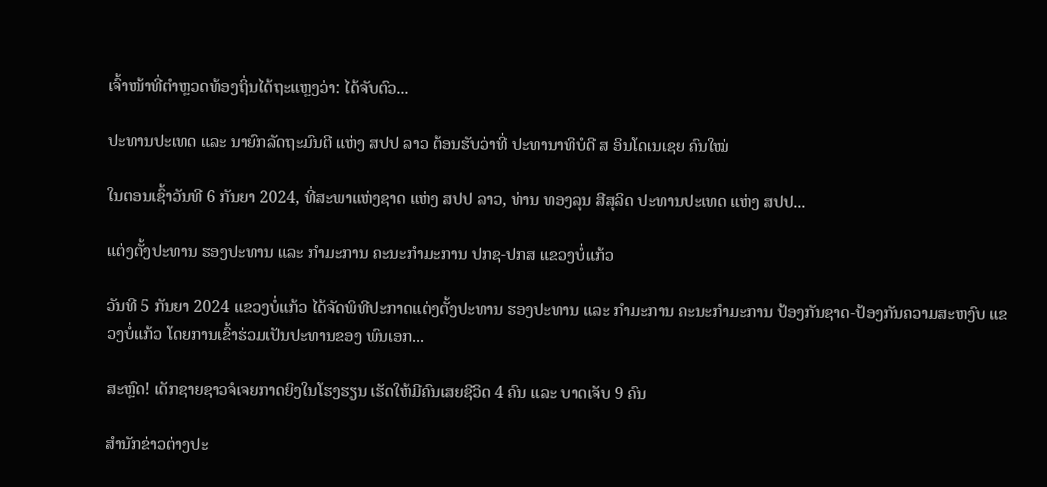ເຈົ້າໜ້າທີ່ຕຳຫຼວດທ້ອງຖິ່ນໄດ້ຖະແຫຼງວ່າ: ໄດ້ຈັບຕົວ...

ປະທານປະເທດ ແລະ ນາຍົກລັດຖະມົນຕີ ແຫ່ງ ສປປ ລາວ ຕ້ອນຮັບວ່າທີ່ ປະທານາທິບໍດີ ສ ອິນໂດເນເຊຍ ຄົນໃໝ່

ໃນຕອນເຊົ້າວັນທີ 6 ກັນຍາ 2024, ທີ່ສະພາແຫ່ງຊາດ ແຫ່ງ ສປປ ລາວ, ທ່ານ ທອງລຸນ ສີສຸລິດ ປະທານປະເທດ ແຫ່ງ ສປປ...

ແຕ່ງຕັ້ງປະທານ ຮອງປະທານ ແລະ ກຳມະການ ຄະນະກຳມະການ ປກຊ-ປກສ ແຂວງບໍ່ແກ້ວ

ວັນທີ 5 ກັນຍາ 2024 ແຂວງບໍ່ແກ້ວ ໄດ້ຈັດພິທີປະກາດແຕ່ງຕັ້ງປະທານ ຮອງປະທານ ແລະ ກຳມະການ ຄະນະກຳມະການ ປ້ອງກັນຊາດ-ປ້ອງກັນຄວາມສະຫງົບ ແຂວງບໍ່ແກ້ວ ໂດຍການເຂົ້າຮ່ວມເປັນປະທານຂອງ ພົນເອກ...

ສະຫຼົດ! ເດັກຊາຍຊາວຈໍເຈຍກາດຍິງໃນໂຮງຮຽນ ເຮັດໃຫ້ມີຄົນເສຍຊີວິດ 4 ຄົນ ແລະ ບາດເຈັບ 9 ຄົນ

ສຳນັກຂ່າວຕ່າງປະ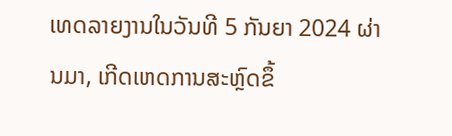ເທດລາຍງານໃນວັນທີ 5 ກັນຍາ 2024 ຜ່ານມາ, ເກີດເຫດການສະຫຼົດຂຶ້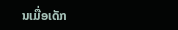ນເມື່ອເດັກ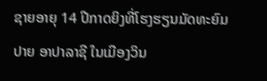ຊາຍອາຍຸ 14 ປີກາດຍິງທີ່ໂຮງຮຽນມັດທະຍົມປາຍ ອາປາລາຊີ ໃນເມືອງວິນ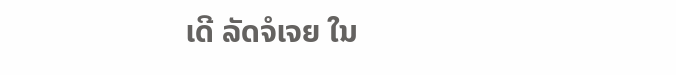ເດີ ລັດຈໍເຈຍ ໃນ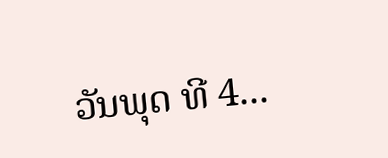ວັນພຸດ ທີ 4...